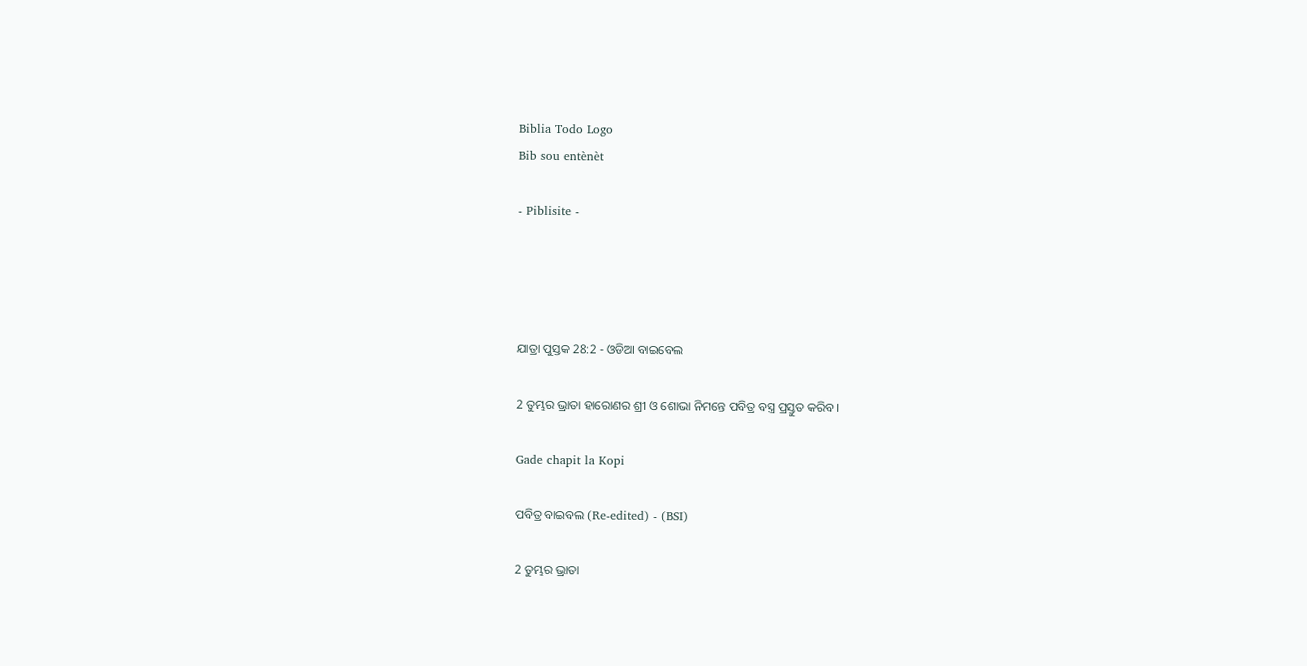Biblia Todo Logo
Bib sou entènèt

- Piblisite -




ଯାତ୍ରା ପୁସ୍ତକ 28:2 - ଓଡିଆ ବାଇବେଲ

2 ତୁମ୍ଭର ଭ୍ରାତା ହାରୋଣର ଶ୍ରୀ ଓ ଶୋଭା ନିମନ୍ତେ ପବିତ୍ର ବସ୍ତ୍ର ପ୍ରସ୍ତୁତ କରିବ।

Gade chapit la Kopi

ପବିତ୍ର ବାଇବଲ (Re-edited) - (BSI)

2 ତୁମ୍ଭର ଭ୍ରାତା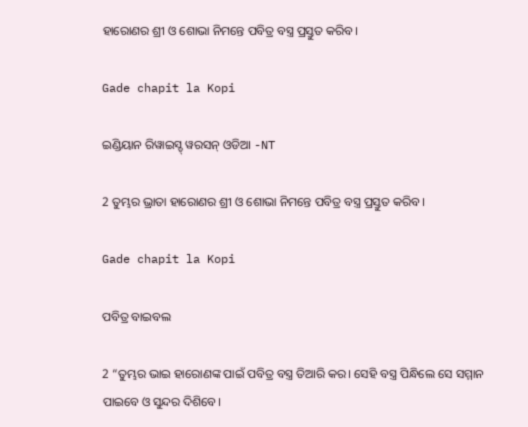ହାରୋଣର ଶ୍ରୀ ଓ ଶୋଭା ନିମନ୍ତେ ପବିତ୍ର ବସ୍ତ୍ର ପ୍ରସ୍ତୁତ କରିବ।

Gade chapit la Kopi

ଇଣ୍ଡିୟାନ ରିୱାଇସ୍ଡ୍ ୱରସନ୍ ଓଡିଆ -NT

2 ତୁମ୍ଭର ଭ୍ରାତା ହାରୋଣର ଶ୍ରୀ ଓ ଶୋଭା ନିମନ୍ତେ ପବିତ୍ର ବସ୍ତ୍ର ପ୍ରସ୍ତୁତ କରିବ।

Gade chapit la Kopi

ପବିତ୍ର ବାଇବଲ

2 “ତୁମ୍ଭର ଭାଇ ହାରୋଣଙ୍କ ପାଇଁ ପବିତ୍ର ବସ୍ତ୍ର ତିଆରି କର। ସେହି ବସ୍ତ୍ର ପିନ୍ଧିଲେ ସେ ସମ୍ମାନ ପାଇବେ ଓ ସୁନ୍ଦର ଦିଶିବେ।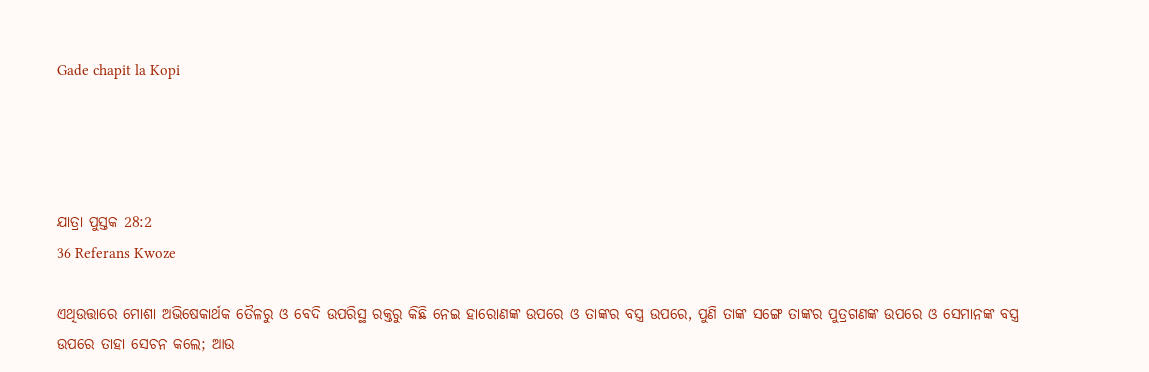Gade chapit la Kopi




ଯାତ୍ରା ପୁସ୍ତକ 28:2
36 Referans Kwoze

ଏଥିଉତ୍ତାରେ ମୋଶା ଅଭିଷେକାର୍ଥକ ତୈଳରୁ ଓ ବେଦି ଉପରିସ୍ଥ ରକ୍ତରୁ କିଛି ନେଇ ହାରୋଣଙ୍କ ଉପରେ ଓ ତାଙ୍କର ବସ୍ତ୍ର ଉପରେ, ପୁଣି ତାଙ୍କ ସଙ୍ଗେ ତାଙ୍କର ପୁତ୍ରଗଣଙ୍କ ଉପରେ ଓ ସେମାନଙ୍କ ବସ୍ତ୍ର ଉପରେ ତାହା ସେଚନ କଲେ; ଆଉ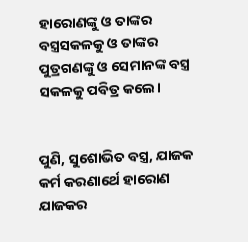ହାରୋଣଙ୍କୁ ଓ ତାଙ୍କର ବସ୍ତ୍ରସକଳକୁ ଓ ତାଙ୍କର ପୁତ୍ରଗଣଙ୍କୁ ଓ ସେମାନଙ୍କ ବସ୍ତ୍ର ସକଳକୁ ପବିତ୍ର କଲେ।


ପୁଣି, ସୁଶୋଭିତ ବସ୍ତ୍ର, ଯାଜକ କର୍ମ କରଣାର୍ଥେ ହାରୋଣ ଯାଜକର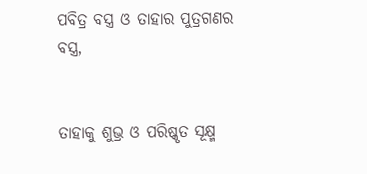ପବିତ୍ର ବସ୍ତ୍ର ଓ ତାହାର ପୁତ୍ରଗଣର ବସ୍ତ୍ର,


ତାହାକୁ ଶୁଭ୍ର ଓ ପରିଷ୍କୃତ ସୂକ୍ଷ୍ମ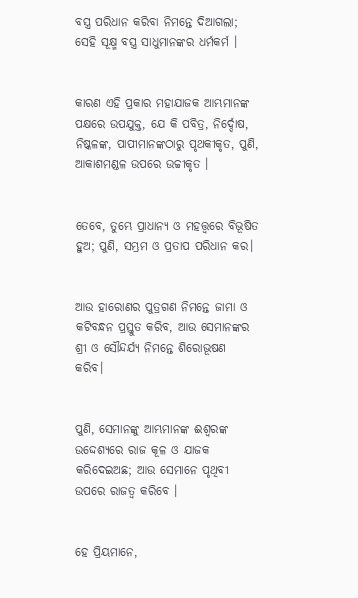ବସ୍ତ୍ର ପରିଧାନ କରିବା ନିମନ୍ତେ ଦିଆଗଲା; ସେହି ସୂକ୍ଷ୍ମ ବସ୍ତ୍ର ସାଧୁମାନଙ୍କର ଧର୍ମକର୍ମ ।


କାରଣ ଏହି ପ୍ରକାର ମହାଯାଜକ ଆମ୍ଭମାନଙ୍କ ପକ୍ଷରେ ଉପଯୁକ୍ତ, ଯେ କି ପବିତ୍ର, ନିର୍ଦ୍ଦୋଷ, ନିଷ୍କଳଙ୍କ, ପାପୀମାନଙ୍କଠାରୁ ପୃଥକୀକୃତ, ପୁଣି, ଆକାଶମଣ୍ଡଳ ଉପରେ ଉଚ୍ଚୀକୃତ ।


ତେବେ, ତୁମ୍ଭେ ପ୍ରାଧାନ୍ୟ ଓ ମହତ୍ତ୍ୱରେ ବିଭୂଷିତ ହୁଅ; ପୁଣି, ସମ୍ଭ୍ରମ ଓ ପ୍ରତାପ ପରିଧାନ କର।


ଆଉ ହାରୋଣର ପୁତ୍ରଗଣ ନିମନ୍ତେ ଜାମା ଓ କଟିବନ୍ଧନ ପ୍ରସ୍ତୁତ କରିବ, ଆଉ ସେମାନଙ୍କର ଶ୍ରୀ ଓ ସୌନ୍ଦର୍ଯ୍ୟ ନିମନ୍ତେ ଶିରୋଭୂଷଣ କରିବ।


ପୁଣି, ସେମାନଙ୍କୁ ଆମ୍ଭମାନଙ୍କ ଈଶ୍ୱରଙ୍କ ଉଦ୍ଦେଶ୍ୟରେ ରାଜ କୂଳ ଓ ଯାଜକ କରିଦେଇଅଛ; ଆଉ ସେମାନେ ପୃଥିବୀ ଉପରେ ରାଜତ୍ୱ କରିବେ ।


ହେ ପ୍ରିୟମାନେ,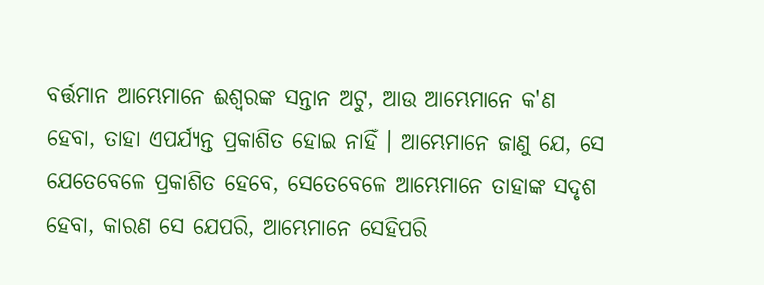ବର୍ତ୍ତମାନ ଆମ୍ଭେମାନେ ଈଶ୍ୱରଙ୍କ ସନ୍ତାନ ଅଟୁ, ଆଉ ଆମ୍ଭେମାନେ କ'ଣ ହେବା, ତାହା ଏପର୍ଯ୍ୟନ୍ତ ପ୍ରକାଶିତ ହୋଇ ନାହିଁ । ଆମ୍ଭେମାନେ ଜାଣୁ ଯେ, ସେ ଯେତେବେଳେ ପ୍ରକାଶିତ ହେବେ, ସେତେବେଳେ ଆମ୍ଭେମାନେ ତାହାଙ୍କ ସଦୃଶ ହେବା, କାରଣ ସେ ଯେପରି, ଆମ୍ଭେମାନେ ସେହିପରି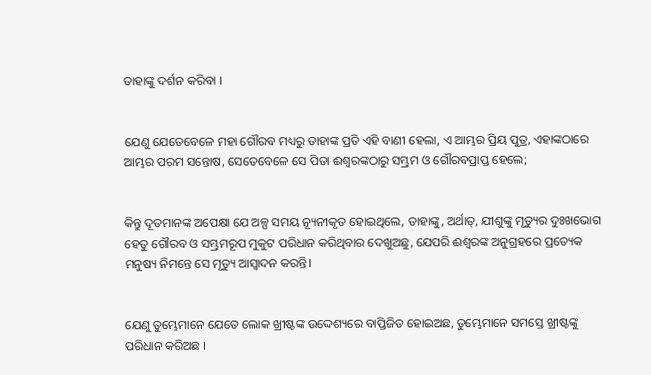ତାହାଙ୍କୁ ଦର୍ଶନ କରିବା ।


ଯେଣୁ ଯେତେବେଳେ ମହା ଗୌରବ ମଧ୍ୟରୁ ତାହାଙ୍କ ପ୍ରତି ଏହି ବାଣୀ ହେଲା, ଏ ଆମ୍ଭର ପ୍ରିୟ ପୁତ୍ର, ଏହାଙ୍କଠାରେ ଆମ୍ଭର ପରମ ସନ୍ତୋଷ, ସେତେବେଳେ ସେ ପିତା ଈଶ୍ୱରଙ୍କଠାରୁ ସମ୍ଭ୍ରମ ଓ ଗୌରବପ୍ରାପ୍ତ ହେଲେ;


କିନ୍ତୁ ଦୂତମାନଙ୍କ ଅପେକ୍ଷା ଯେ ଅଳ୍ପ ସମୟ ନ୍ୟୂନୀକୃତ ହୋଇଥିଲେ, ତାହାଙ୍କୁ, ଅର୍ଥାତ୍‍, ଯୀଶୁଙ୍କୁ ମୃତ୍ୟୁର ଦୁଃଖଭୋଗ ହେତୁ ଗୌରବ ଓ ସମ୍ଭ୍ରମରୂପ ମୁକୁଟ ପରିଧାନ କରିଥିବାର ଦେଖୁଅଛୁ, ଯେପରି ଈଶ୍ୱରଙ୍କ ଅନୁଗ୍ରହରେ ପ୍ରତ୍ୟେକ ମନୁଷ୍ୟ ନିମନ୍ତେ ସେ ମୃତ୍ୟୁ ଆସ୍ୱାଦନ କରନ୍ତି।


ଯେଣୁ ତୁମ୍ଭେମାନେ ଯେତେ ଲୋକ ଖ୍ରୀଷ୍ଟଙ୍କ ଉଦ୍ଦେଶ୍ୟରେ ବାପ୍ତିଜିତ ହୋଇଅଛ, ତୁମ୍ଭେମାନେ ସମସ୍ତେ ଖ୍ରୀଷ୍ଟଙ୍କୁ ପରିଧାନ କରିଅଛ ।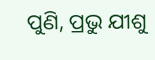ପୁଣି, ପ୍ରଭୁ ଯୀଶୁ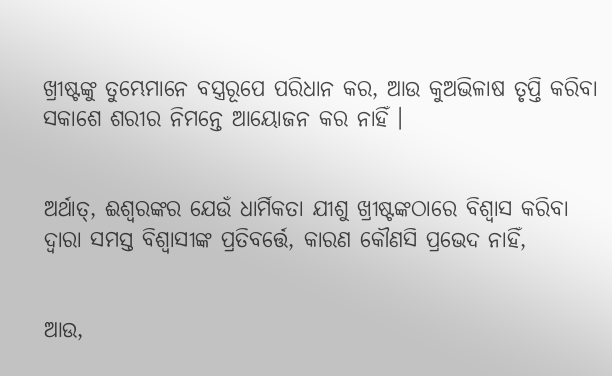ଖ୍ରୀଷ୍ଟଙ୍କୁ ତୁମ୍ଭେମାନେ ବସ୍ତ୍ରରୂପେ ପରିଧାନ କର, ଆଉ କୁଅଭିଳାଷ ତୃପ୍ତି କରିବା ସକାଶେ ଶରୀର ନିମନ୍ତେ ଆୟୋଜନ କର ନାହିଁ ।


ଅର୍ଥାତ୍‍, ଈଶ୍ୱରଙ୍କର ଯେଉଁ ଧାର୍ମିକତା ଯୀଶୁ ଖ୍ରୀଷ୍ଟଙ୍କଠାରେ ବିଶ୍ୱାସ କରିବା ଦ୍ୱାରା ସମସ୍ତ ବିଶ୍ୱାସୀଙ୍କ ପ୍ରତିବର୍ତ୍ତେ, କାରଣ କୌଣସି ପ୍ରଭେଦ ନାହିଁ,


ଆଉ,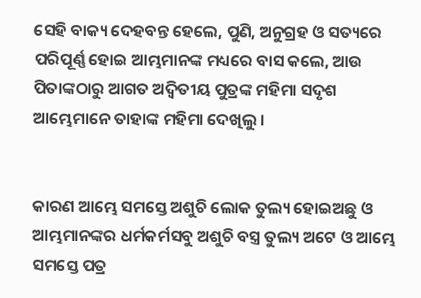ସେହି ବାକ୍ୟ ଦେହବନ୍ତ ହେଲେ, ପୁଣି, ଅନୁଗ୍ରହ ଓ ସତ୍ୟରେ ପରିପୂର୍ଣ୍ଣ ହୋଇ ଆମ୍ଭମାନଙ୍କ ମଧ୍ୟରେ ବାସ କଲେ, ଆଉ ପିତାଙ୍କଠାରୁ ଆଗତ ଅଦ୍ୱିତୀୟ ପୁତ୍ରଙ୍କ ମହିମା ସଦୃଶ ଆମ୍ଭେମାନେ ତାହାଙ୍କ ମହିମା ଦେଖିଲୁ ।


କାରଣ ଆମ୍ଭେ ସମସ୍ତେ ଅଶୁଚି ଲୋକ ତୁଲ୍ୟ ହୋଇଅଛୁ ଓ ଆମ୍ଭମାନଙ୍କର ଧର୍ମକର୍ମସବୁ ଅଶୁଚି ବସ୍ତ୍ର ତୁଲ୍ୟ ଅଟେ ଓ ଆମ୍ଭେ ସମସ୍ତେ ପତ୍ର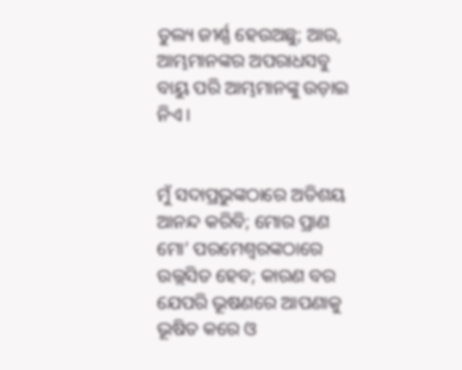ତୁଲ୍ୟ ଜୀର୍ଣ୍ଣ ହେଉଅଛୁ; ଆଉ, ଆମ୍ଭମାନଙ୍କର ଅପରାଧସବୁ ବାୟୁ ପରି ଆମ୍ଭମାନଙ୍କୁ ଉଡ଼ାଇ ନିଏ।


ମୁଁ ସଦାପ୍ରଭୁଙ୍କଠାରେ ଅତିଶୟ ଆନନ୍ଦ କରିବି; ମୋର ପ୍ରାଣ ମୋ’ ପରମେଶ୍ୱରଙ୍କଠାରେ ଉଲ୍ଲସିତ ହେବ; କାରଣ ବର ଯେପରି ଭୂଷଣରେ ଆପଣାକୁ ଭୂଷିତ କରେ ଓ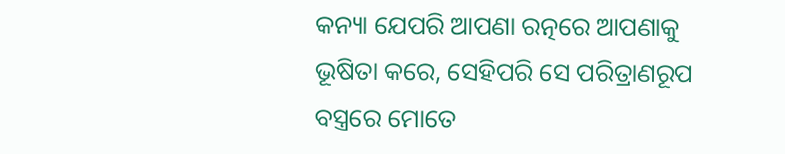କନ୍ୟା ଯେପରି ଆପଣା ରତ୍ନରେ ଆପଣାକୁ ଭୂଷିତା କରେ, ସେହିପରି ସେ ପରିତ୍ରାଣରୂପ ବସ୍ତ୍ରରେ ମୋତେ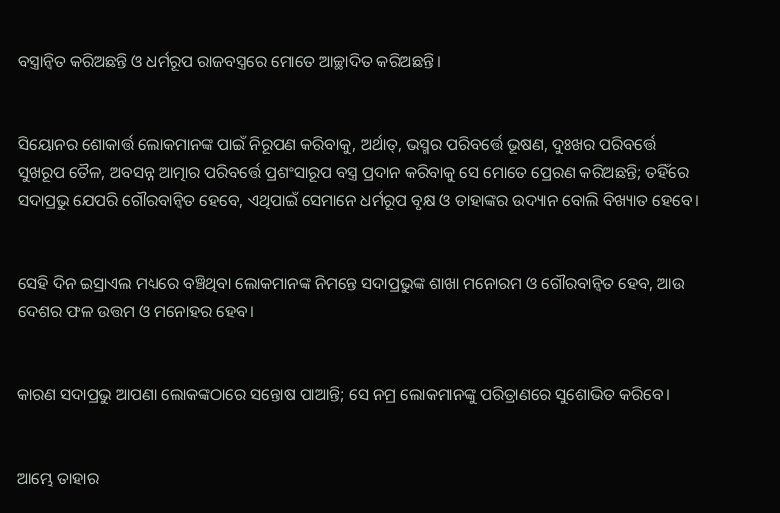ବସ୍ତ୍ରାନ୍ୱିତ କରିଅଛନ୍ତି ଓ ଧର୍ମରୂପ ରାଜବସ୍ତ୍ରରେ ମୋତେ ଆଚ୍ଛାଦିତ କରିଅଛନ୍ତି।


ସିୟୋନର ଶୋକାର୍ତ୍ତ ଲୋକମାନଙ୍କ ପାଇଁ ନିରୂପଣ କରିବାକୁ, ଅର୍ଥାତ୍‍, ଭସ୍ମର ପରିବର୍ତ୍ତେ ଭୂଷଣ, ଦୁଃଖର ପରିବର୍ତ୍ତେ ସୁଖରୂପ ତୈଳ, ଅବସନ୍ନ ଆତ୍ମାର ପରିବର୍ତ୍ତେ ପ୍ରଶଂସାରୂପ ବସ୍ତ୍ର ପ୍ରଦାନ କରିବାକୁ ସେ ମୋତେ ପ୍ରେରଣ କରିଅଛନ୍ତି; ତହିଁରେ ସଦାପ୍ରଭୁ ଯେପରି ଗୌରବାନ୍ୱିତ ହେବେ, ଏଥିପାଇଁ ସେମାନେ ଧର୍ମରୂପ ବୃକ୍ଷ ଓ ତାହାଙ୍କର ଉଦ୍ୟାନ ବୋଲି ବିଖ୍ୟାତ ହେବେ।


ସେହି ଦିନ ଇସ୍ରାଏଲ ମଧ୍ୟରେ ବଞ୍ଚିଥିବା ଲୋକମାନଙ୍କ ନିମନ୍ତେ ସଦାପ୍ରଭୁଙ୍କ ଶାଖା ମନୋରମ ଓ ଗୌରବାନ୍ୱିତ ହେବ, ଆଉ ଦେଶର ଫଳ ଉତ୍ତମ ଓ ମନୋହର ହେବ।


କାରଣ ସଦାପ୍ରଭୁ ଆପଣା ଲୋକଙ୍କଠାରେ ସନ୍ତୋଷ ପାଆନ୍ତି; ସେ ନମ୍ର ଲୋକମାନଙ୍କୁ ପରିତ୍ରାଣରେ ସୁଶୋଭିତ କରିବେ।


ଆମ୍ଭେ ତାହାର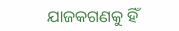ଯାଜକଗଣକୁ ହିଁ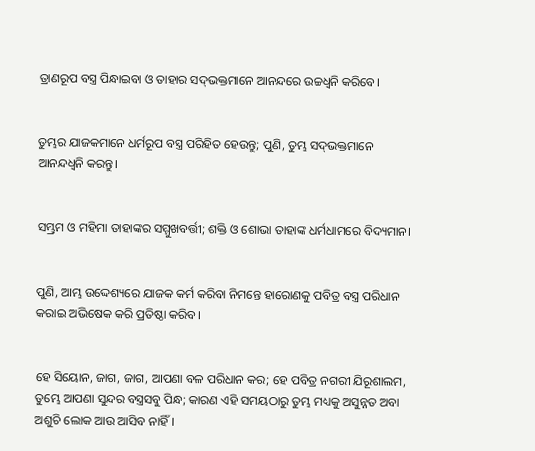ତ୍ରାଣରୂପ ବସ୍ତ୍ର ପିନ୍ଧାଇବା ଓ ତାହାର ସଦ୍‍ଭକ୍ତମାନେ ଆନନ୍ଦରେ ଉଚ୍ଚଧ୍ୱନି କରିବେ।


ତୁମ୍ଭର ଯାଜକମାନେ ଧର୍ମରୂପ ବସ୍ତ୍ର ପରିହିତ ହେଉନ୍ତୁ; ପୁଣି, ତୁମ୍ଭ ସଦ୍‍ଭକ୍ତମାନେ ଆନନ୍ଦଧ୍ୱନି କରନ୍ତୁ।


ସମ୍ଭ୍ରମ ଓ ମହିମା ତାହାଙ୍କର ସମ୍ମୁଖବର୍ତ୍ତୀ; ଶକ୍ତି ଓ ଶୋଭା ତାହାଙ୍କ ଧର୍ମଧାମରେ ବିଦ୍ୟମାନ।


ପୁଣି, ଆମ୍ଭ ଉଦ୍ଦେଶ୍ୟରେ ଯାଜକ କର୍ମ କରିବା ନିମନ୍ତେ ହାରୋଣକୁ ପବିତ୍ର ବସ୍ତ୍ର ପରିଧାନ କରାଇ ଅଭିଷେକ କରି ପ୍ରତିଷ୍ଠା କରିବ।


ହେ ସିୟୋନ, ଜାଗ, ଜାଗ, ଆପଣା ବଳ ପରିଧାନ କର; ହେ ପବିତ୍ର ନଗରୀ ଯିରୂଶାଲମ, ତୁମ୍ଭେ ଆପଣା ସୁନ୍ଦର ବସ୍ତ୍ରସବୁ ପିନ୍ଧ; କାରଣ ଏହି ସମୟଠାରୁ ତୁମ୍ଭ ମଧ୍ୟକୁ ଅସୁନ୍ନତ ଅବା ଅଶୁଚି ଲୋକ ଆଉ ଆସିବ ନାହିଁ।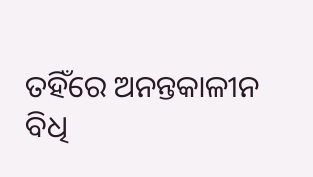ତହିଁରେ ଅନନ୍ତକାଳୀନ ବିଧି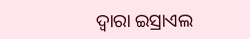ଦ୍ୱାରା ଇସ୍ରାଏଲ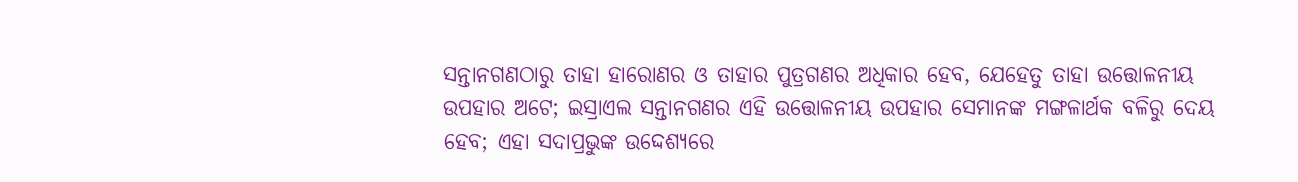ସନ୍ତାନଗଣଠାରୁ ତାହା ହାରୋଣର ଓ ତାହାର ପୁତ୍ରଗଣର ଅଧିକାର ହେବ, ଯେହେତୁ ତାହା ଉତ୍ତୋଳନୀୟ ଉପହାର ଅଟେ; ଇସ୍ରାଏଲ ସନ୍ତାନଗଣର ଏହି ଉତ୍ତୋଳନୀୟ ଉପହାର ସେମାନଙ୍କ ମଙ୍ଗଳାର୍ଥକ ବଳିରୁ ଦେୟ ହେବ; ଏହା ସଦାପ୍ରଭୁଙ୍କ ଉଦ୍ଦେଶ୍ୟରେ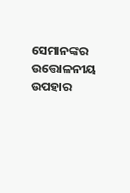ସେମାନଙ୍କର ଉତ୍ତୋଳନୀୟ ଉପହାର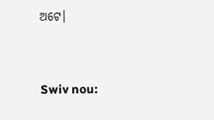ଅଟେ।


Swiv nou: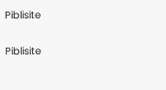Piblisite


Piblisite